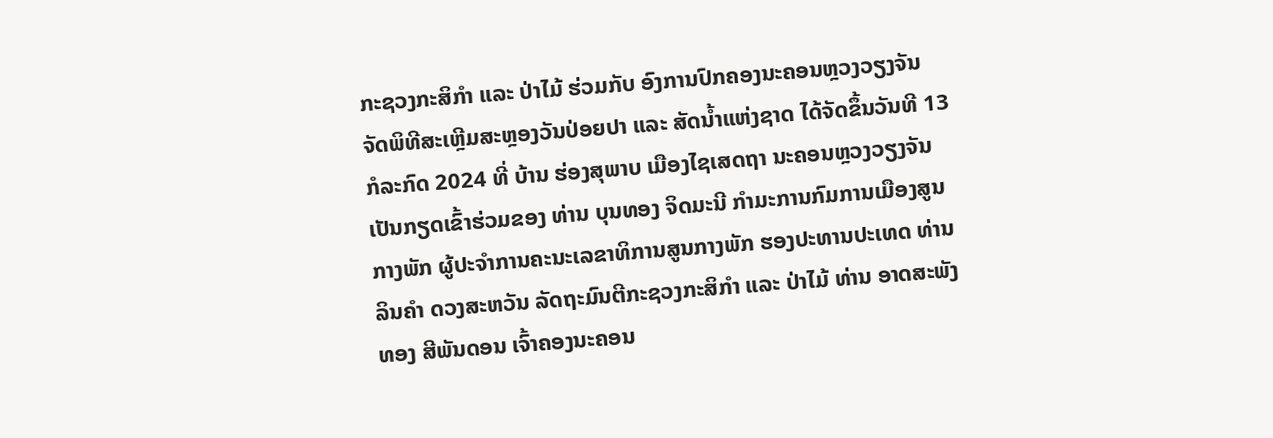ກະຊວງກະສິກຳ ແລະ ປ່າໄມ້ ຮ່ວມກັບ ອົງການປົກຄອງນະຄອນຫຼວງວຽງຈັນ ຈັດພິທີສະເຫຼີມສະຫຼອງວັນປ່ອຍປາ ແລະ ສັດນໍ້າແຫ່ງຊາດ ໄດ້ຈັດຂຶ້ນວັນທີ 13 ກໍລະກົດ 2024 ທີ່ ບ້ານ ຮ່ອງສຸພາບ ເມືອງໄຊເສດຖາ ນະຄອນຫຼວງວຽງຈັນ ເປັນກຽດເຂົ້າຮ່ວມຂອງ ທ່ານ ບຸນທອງ ຈິດມະນີ ກໍາມະການກົມການເມືອງສູນກາງພັກ ຜູ້ປະຈໍາການຄະນະເລຂາທິການສູນກາງພັກ ຮອງປະທານປະເທດ ທ່ານ ລິນຄຳ ດວງສະຫວັນ ລັດຖະມົນຕີກະຊວງກະສິກຳ ແລະ ປ່າໄມ້ ທ່ານ ອາດສະພັງທອງ ສີພັນດອນ ເຈົ້າຄອງນະຄອນ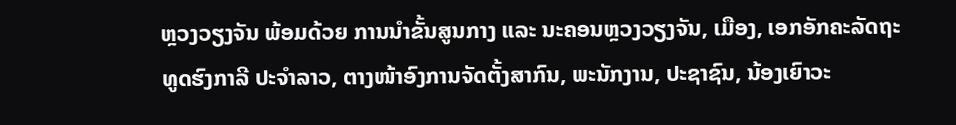ຫຼວງວຽງຈັນ ພ້ອມດ້ວຍ ການນຳຂັ້ນສູນກາງ ແລະ ນະຄອນຫຼວງວຽງຈັນ, ເມືອງ, ເອກອັກຄະລັດຖະທູດຮົງກາລີ ປະຈຳລາວ, ຕາງໜ້າອົງການຈັດຕັ້ງສາກົນ, ພະນັກງານ, ປະຊາຊົນ, ນ້ອງເຍົາວະ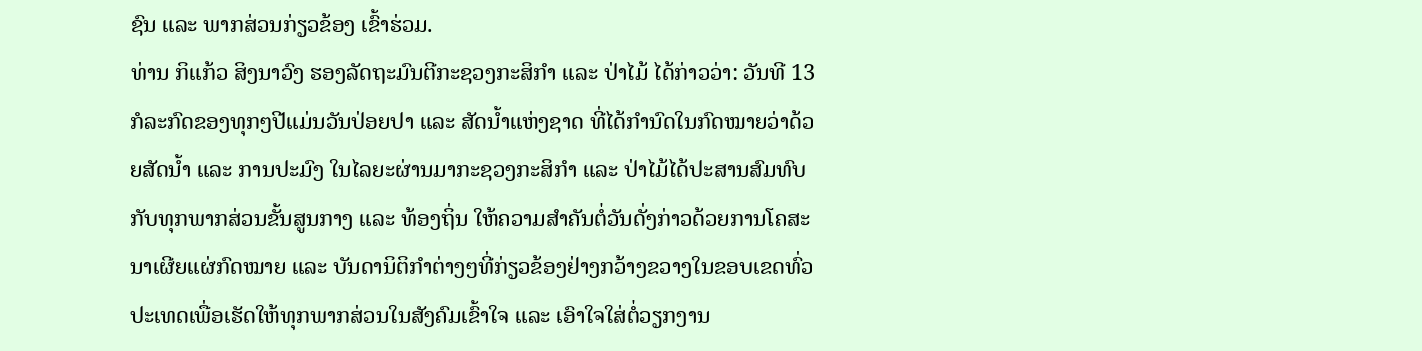ຊົນ ແລະ ພາກສ່ວນກ່ຽວຂ້ອງ ເຂົ້າຮ່ວມ.
ທ່ານ ກິແກ້ວ ສິງນາວົງ ຮອງລັດຖະມົນຕີກະຊວງກະສິກຳ ແລະ ປ່າໄມ້ ໄດ້ກ່າວວ່າ: ວັນທີ 13 ກໍລະກົດຂອງທຸກໆປີແມ່ນວັນປ່ອຍປາ ແລະ ສັດນໍ້າແຫ່ງຊາດ ທີ່ໄດ້ກຳນົດໃນກົດໝາຍວ່າດ້ວຍສັດນໍ້າ ແລະ ການປະມົງ ໃນໄລຍະຜ່ານມາກະຊວງກະສິກຳ ແລະ ປ່າໄມ້ໄດ້ປະສານສົມທົບກັບທຸກພາກສ່ວນຂັ້ນສູນກາງ ແລະ ທ້ອງຖິ່ນ ໃຫ້ຄວາມສຳຄັນຕໍ່ວັນດັ່ງກ່າວດ້ວຍການໂຄສະນາເຜີຍແຜ່ກົດໝາຍ ແລະ ບັນດານິຕິກຳຕ່າງໆທີ່ກ່ຽວຂ້ອງຢ່າງກວ້າງຂວາງໃນຂອບເຂດທົ່ວປະເທດເພື່ອເຮັດໃຫ້ທຸກພາກສ່ວນໃນສັງຄົມເຂົ້າໃຈ ແລະ ເອົາໃຈໃສ່ຕໍ່ວຽກງານ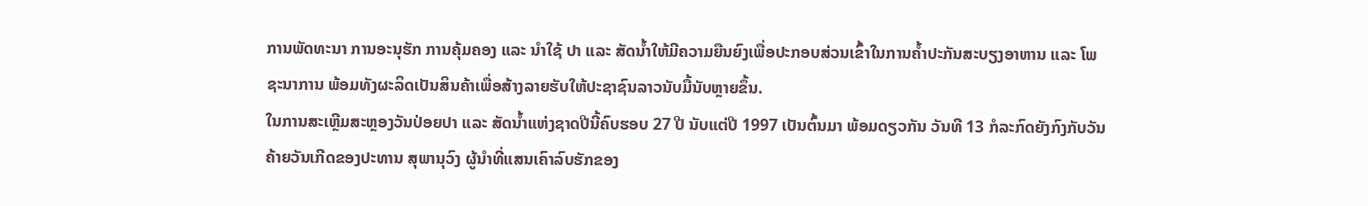ການພັດທະນາ ການອະນຸຮັກ ການຄຸ້ມຄອງ ແລະ ນໍາໃຊ້ ປາ ແລະ ສັດນໍ້າໃຫ້ມີຄວາມຍືນຍົງເພື່ອປະກອບສ່ວນເຂົ້າໃນການຄໍ້າປະກັນສະບຽງອາຫານ ແລະ ໂພຊະນາການ ພ້ອມທັງຜະລິດເປັນສິນຄ້າເພື່ອສ້າງລາຍຮັບໃຫ້ປະຊາຊົນລາວນັບມື້ນັບຫຼາຍຂຶ້ນ.
ໃນການສະເຫຼີມສະຫຼອງວັນປ່ອຍປາ ແລະ ສັດນໍ້າແຫ່ງຊາດປີນີ້ຄົບຮອບ 27 ປີ ນັບແຕ່ປີ 1997 ເປັນຕົ້ນມາ ພ້ອມດຽວກັນ ວັນທີ 13 ກໍລະກົດຍັງກົງກັບວັນຄ້າຍວັນເກີດຂອງປະທານ ສຸພານຸວົງ ຜູ້ນຳທີ່ແສນເຄົາລົບຮັກຂອງ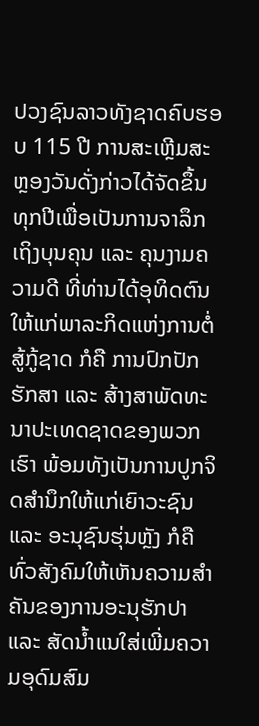ປວງຊົນລາວທັງຊາດຄົບຮອບ 115 ປີ ການສະເຫຼີມສະຫຼອງວັນດັ່ງກ່າວໄດ້ຈັດຂຶ້ນທຸກປີເພື່ອເປັນການຈາລຶກເຖິງບຸນຄຸນ ແລະ ຄຸນງາມຄວາມດີ ທີ່ທ່ານໄດ້ອຸທິດຕົນໃຫ້ແກ່ພາລະກິດແຫ່ງການຕໍ່ສູ້ກູ້ຊາດ ກໍຄື ການປົກປັກຮັກສາ ແລະ ສ້າງສາພັດທະນາປະເທດຊາດຂອງພວກເຮົາ ພ້ອມທັງເປັນການປູກຈິດສຳນຶກໃຫ້ແກ່ເຍົາວະຊົນ ແລະ ອະນຸຊົນຮຸ່ນຫຼັງ ກໍຄື ທົ່ວສັງຄົມໃຫ້ເຫັນຄວາມສຳຄັນຂອງການອະນຸຮັກປາ ແລະ ສັດນໍ້າແນໃສ່ເພີ່ມຄວາມອຸດົມສົມ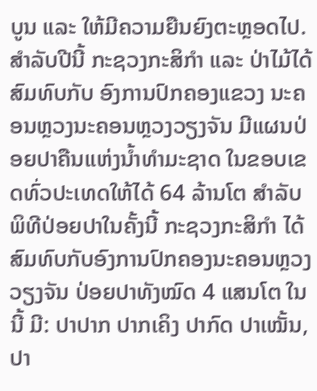ບູນ ແລະ ໃຫ້ມີຄວາມຍືນຍົງຕະຫຼອດໄປ.
ສຳລັບປີນີ້ ກະຊວງກະສິກຳ ແລະ ປ່າໄມ້ໄດ້ສົມທົບກັບ ອົງການປົກຄອງແຂວງ ນະຄອນຫຼວງນະຄອນຫຼວງວຽງຈັນ ມີແຜນປ່ອຍປາຄືນແຫ່ງນໍ້າທຳມະຊາດ ໃນຂອບເຂດທົ່ວປະເທດໃຫ້ໄດ້ 64 ລ້ານໂຕ ສຳລັບພິທີປ່ອຍປາໃນຄັ້ງນີ້ ກະຊວງກະສິກຳ ໄດ້ສົມທົບກັບອົງການປົກຄອງນະຄອນຫຼວງວຽງຈັນ ປ່ອຍປາທັງໝົດ 4 ແສນໂຕ ໃນນີ້ ມີ: ປາປາກ ປາກເຄິງ ປາກົດ ປາເໝັ້ນ, ປາ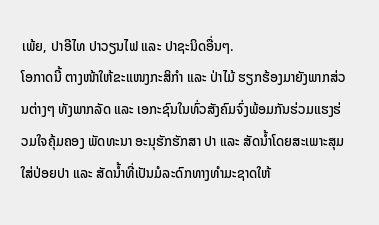ເພ້ຍ, ປາອີໄທ ປາວຽນໄຟ ແລະ ປາຊະນິດອື່ນໆ.
ໂອກາດນີ້ ຕາງໜ້າໃຫ້ຂະແໜງກະສິກຳ ແລະ ປ່າໄມ້ ຮຽກຮ້ອງມາຍັງພາກສ່ວນຕ່າງໆ ທັງພາກລັດ ແລະ ເອກະຊົນໃນທົ່ວສັງຄົມຈົ່ງພ້ອມກັນຮ່ວມແຮງຮ່ວມໃຈຄຸ້ມຄອງ ພັດທະນາ ອະນຸຮັກຮັກສາ ປາ ແລະ ສັດນໍ້າໂດຍສະເພາະສຸມໃສ່ປ່ອຍປາ ແລະ ສັດນໍ້າທີ່ເປັນມໍລະດົກທາງທຳມະຊາດໃຫ້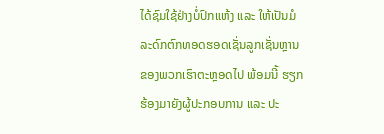ໄດ້ຊົມໃຊ້ຢ່າງບໍ່ປົກແຫ້ງ ແລະ ໃຫ້ເປັນມໍລະດົກຕົກທອດຮອດເຊັ່ນລູກເຊັ່ນຫຼານຂອງພວກເຮົາຕະຫຼອດໄປ ພ້ອມນີ້ ຮຽກຮ້ອງມາຍັງຜູ້ປະກອບການ ແລະ ປະ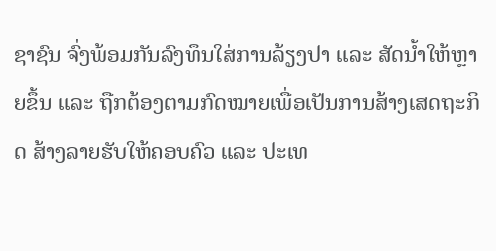ຊາຊົນ ຈົ່ງພ້ອມກັນລົງທຶນໃສ່ການລ້ຽງປາ ແລະ ສັດນໍ້າໃຫ້ຫຼາຍຂຶ້ນ ແລະ ຖືກຕ້ອງຕາມກົດໝາຍເພື່ອເປັນການສ້າງເສດຖະກິດ ສ້າງລາຍຮັບໃຫ້ຄອບຄົວ ແລະ ປະເທ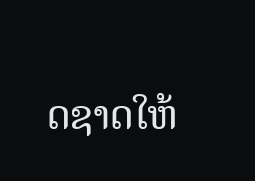ດຊາດໃຫ້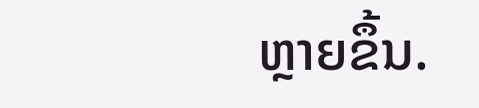ຫຼາຍຂຶ້ນ.